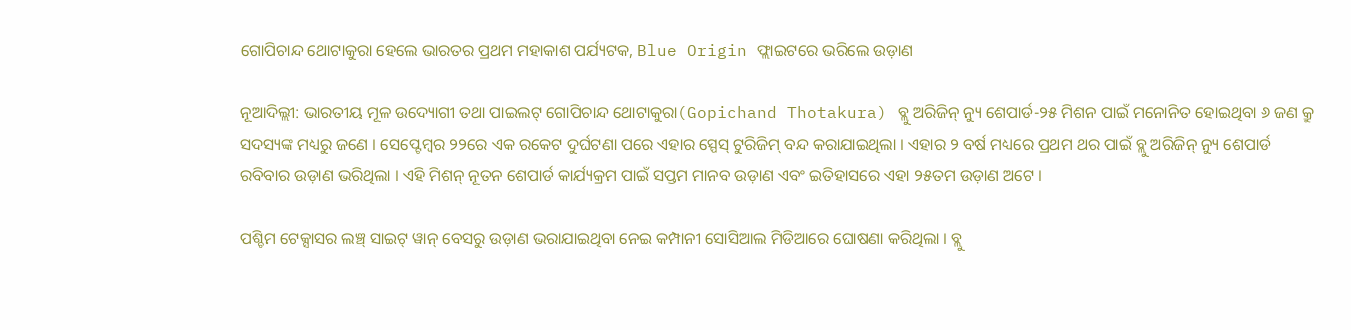ଗୋପିଚାନ୍ଦ ଥୋଟାକୁରା ହେଲେ ଭାରତର ପ୍ରଥମ ମହାକାଶ ପର୍ଯ୍ୟଟକ, Blue Origin ଫ୍ଲାଇଟରେ ଭରିଲେ ଉଡ଼ାଣ

ନୂଆଦିଲ୍ଲୀ: ଭାରତୀୟ ମୂଳ ଉଦ୍ୟୋଗୀ ତଥା ପାଇଲଟ୍ ଗୋପିଚାନ୍ଦ ଥୋଟାକୁରା(Gopichand Thotakura) ବ୍ଲୁ ଅରିଜିନ୍ ନ୍ୟୁ ଶେପାର୍ଡ-୨୫ ମିଶନ ପାଇଁ ମନୋନିତ ହୋଇଥିବା ୬ ଜଣ କ୍ରୁ ସଦସ୍ୟଙ୍କ ମଧ୍ୟରୁ ଜଣେ । ସେପ୍ଟେମ୍ବର ୨୨ରେ ଏକ ରକେଟ ଦୁର୍ଘଟଣା ପରେ ଏହାର ସ୍ପେସ୍ ଟୁରିଜିମ୍ ବନ୍ଦ କରାଯାଇଥିଲା । ଏହାର ୨ ବର୍ଷ ମଧ୍ୟରେ ପ୍ରଥମ ଥର ପାଇଁ ବ୍ଲୁ ଅରିଜିନ୍ ନ୍ୟୁ ଶେପାର୍ଡ ରବିବାର ଉଡ଼ାଣ ଭରିଥିଲା । ଏହି ମିଶନ୍ ନୂତନ ଶେପାର୍ଡ କାର୍ଯ୍ୟକ୍ରମ ପାଇଁ ସପ୍ତମ ମାନବ ଉଡ଼ାଣ ଏବଂ ଇତିହାସରେ ଏହା ୨୫ତମ ଉଡ଼ାଣ ଅଟେ ।

ପଶ୍ଚିମ ଟେକ୍ସାସର ଲଞ୍ଚ୍ ସାଇଟ୍ ୱାନ୍ ବେସରୁ ଉଡ଼ାଣ ଭରାଯାଇଥିବା ନେଇ କମ୍ପାନୀ ସୋସିଆଲ ମିଡିଆରେ ଘୋଷଣା କରିଥିଲା । ବ୍ଲୁ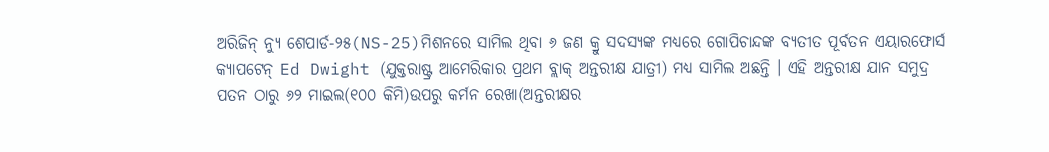ଅରିଜିନ୍ ନ୍ୟୁ ଶେପାର୍ଡ-୨୫(NS-25)ମିଶନରେ ସାମିଲ ଥିବା ୬ ଜଣ କ୍ରୁ ସଦସ୍ୟଙ୍କ ମଧ୍ୟରେ ଗୋପିଚାନ୍ଦଙ୍କ ବ୍ୟତୀତ ପୂର୍ବତନ ଏୟାରଫୋର୍ସ କ୍ୟାପଟେନ୍ Ed Dwight (ଯୁକ୍ତରାଷ୍ଟ୍ର ଆମେରିକାର ପ୍ରଥମ ବ୍ଲାକ୍ ଅନ୍ତରୀକ୍ଷ ଯାତ୍ରୀ) ମଧ୍ୟ ସାମିଲ ଅଛନ୍ତି । ଏହି ଅନ୍ତରୀକ୍ଷ ଯାନ ସମୁଦ୍ର ପତନ ଠାରୁ ୬୨ ମାଇଲ(୧୦୦ କିମି)ଉପରୁ କର୍ମନ ରେଖା(ଅନ୍ତରୀକ୍ଷର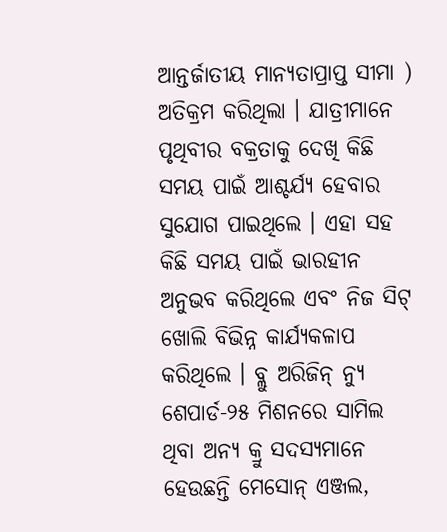ଆନ୍ତର୍ଜାତୀୟ ମାନ୍ୟତାପ୍ରାପ୍ତ ସୀମା ) ଅତିକ୍ରମ କରିଥିଲା । ଯାତ୍ରୀମାନେ ପୃଥିବୀର ବକ୍ରତାକୁ ଦେଖି କିଛି ସମୟ ପାଇଁ ଆଶ୍ଚର୍ଯ୍ୟ ହେବାର ସୁଯୋଗ ପାଇଥିଲେ । ଏହା ସହ କିଛି ସମୟ ପାଇଁ ଭାରହୀନ ଅନୁଭବ କରିଥିଲେ ଏବଂ ନିଜ ସିଟ୍ ଖୋଲି ବିଭିନ୍ନ କାର୍ଯ୍ୟକଳାପ କରିଥିଲେ । ବ୍ଲୁ ଅରିଜିନ୍ ନ୍ୟୁ ଶେପାର୍ଡ-୨୫ ମିଶନରେ ସାମିଲ ଥିବା ଅନ୍ୟ କ୍ରୁ ସଦସ୍ୟମାନେ ହେଉଛନ୍ତି ମେସୋନ୍ ଏଞ୍ଜଲ,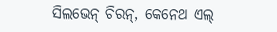ସିଲଭେନ୍ ଚିରନ୍‌, କେନେଥ ଏଲ୍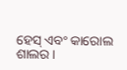ହେସ୍ ଏବଂ କାରୋଲ ଶାଲର ।